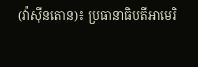(វ៉ាស៊ីនតោន)៖ ប្រធានាធិបតីអាមេរិ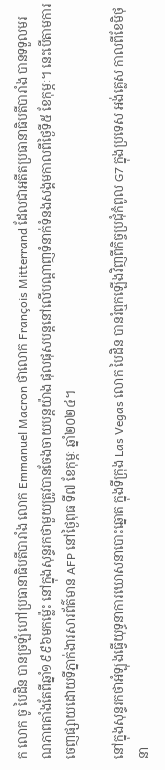ក លោក ចូ បៃដិន បានច្រឡំហៅប្រធានាធិបតីបារាំង លោក Emmanuel Macron ថាលោក François Mitterrand ដែលជាអតីតប្រធានាធិបតីបារាំង បានទទួលមរណភាពតាំងតែពីឆ្នាំ១៩៩៦មកម្ល៉េះ នៅក្នុងសុន្ទរកថាមួយត្រូវបានចែងចាយបន្តយ៉ាង ផុលផុសបន្តនៅលើបណ្ដាញទំនាក់ទំនងសង្គមកាលពីថ្ងៃទី៥ ខែកុម្ភៈ។ នេះបើតាមការចេញផ្សាយដោយទីភ្នាក់ងារសារព័ត៌មាន AFP នៅថ្ងៃពុធ ទី៧ ខែកុម្ភៈ ឆ្នាំ២០២៤។

នៅក្នុងសុន្ទរកថាអំឡុងធ្វើយុទ្ធនាការឃោសនាបោះឆ្នោត ក្នុងទីក្រុង Las Vegas លោក បៃដិន បានរំឮកឡើងវិញពីកិច្ចប្រជុំកំពូល G7 ក្នុងប្រទេស អង់គ្លេស កាលពីខែមិថុនា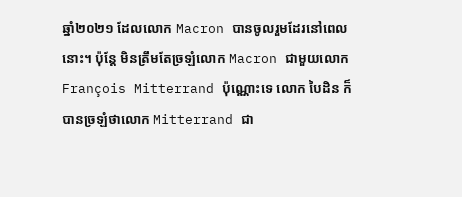ឆ្នាំ២០២១ ដែលលោក Macron បានចូលរួមដែរនៅពេលនោះ។ ប៉ុន្តែ មិនត្រឹមតែច្រឡំលោក Macron ជាមួយលោក François Mitterrand ប៉ុណ្ណោះទេ លោក បៃដិន ក៏បានច្រឡំថាលោក Mitterrand ជា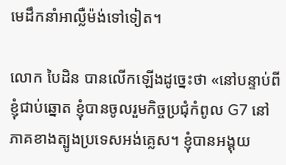មេដឹកនាំអាល្លឺម៉ង់ទៅទៀត។

លោក បៃដិន បានលើកឡើងដូច្នេះថា «នៅបន្ទាប់ពីខ្ញុំជាប់ឆ្នោត ខ្ញុំបានចូលរួមកិច្ចប្រជុំកំពូល G7 នៅភាគខាងត្បូងប្រទេសអង់គ្លេស។ ខ្ញុំបានអង្គុយ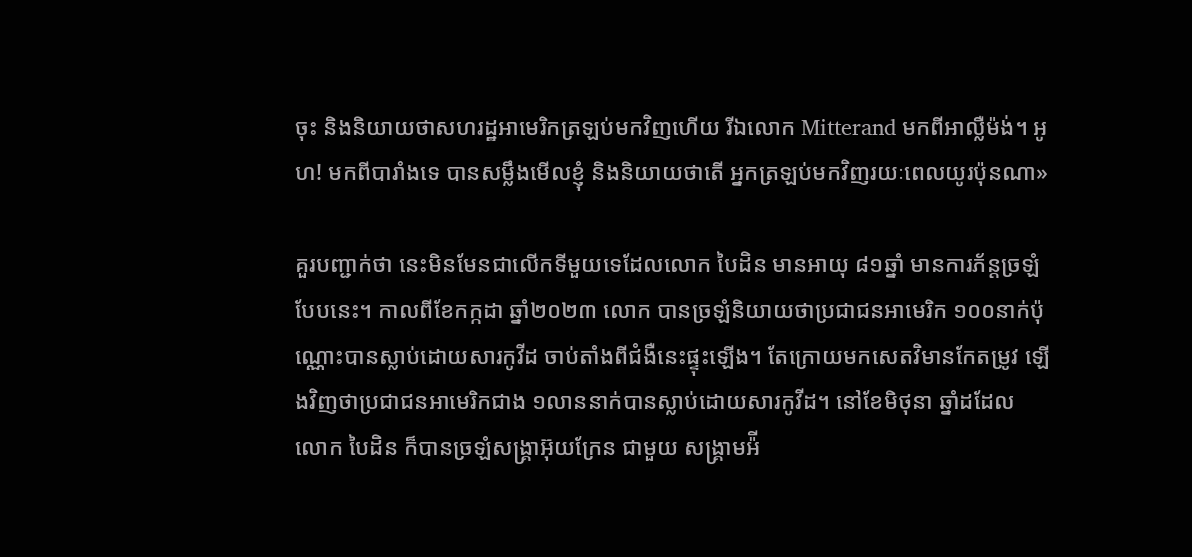ចុះ និងនិយាយថាសហរដ្ឋអាមេរិកត្រឡប់មកវិញហើយ រីឯលោក Mitterand មកពីអាល្លឺម៉ង់។ អូហ! មកពីបារាំងទេ បានសម្លឹងមើលខ្ញុំ និងនិយាយថាតើ អ្នកត្រឡប់មកវិញរយៈពេលយូរប៉ុនណា»

គួរបញ្ជាក់ថា នេះមិនមែនជាលើកទីមួយទេដែលលោក បៃដិន មានអាយុ ៨១ឆ្នាំ មានការភ័ន្តច្រឡំបែបនេះ។ កាលពីខែកក្កដា ឆ្នាំ២០២៣ លោក បានច្រឡំនិយាយថាប្រជាជនអាមេរិក ១០០នាក់ប៉ុណ្ណោះបានស្លាប់ដោយសារកូវីដ ចាប់តាំងពីជំងឺនេះផ្ទុះឡើង។ តែក្រោយមកសេតវិមានកែតម្រូវ ឡើងវិញថាប្រជាជនអាមេរិកជាង ១លាននាក់បានស្លាប់ដោយសារកូវីដ។ នៅខែមិថុនា ឆ្នាំដដែល លោក បៃដិន ក៏បានច្រឡំសង្រ្គាអ៊ុយក្រែន ជាមួយ សង្រ្គាមអ៉ី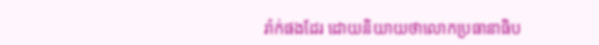រ៉ាក់ផងដែរ ដោយនិយាយថាលោកប្រធានាធិប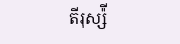តីរុស្ស៉ី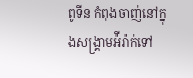ពូទីន កំពុងចាញ់នៅក្នុងសង្រ្គាមអ៉ីរ៉ាក់ទៅ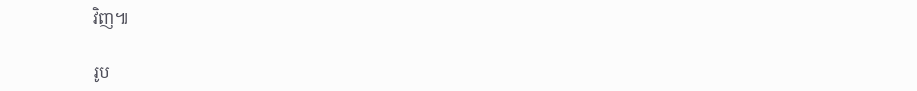វិញ៕

រូប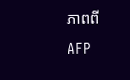ភាពពី AFP